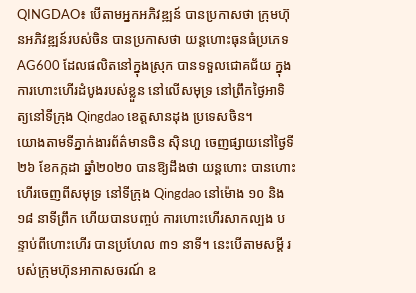QINGDAO៖ បើតាមអ្នកអភិវឌ្ឍន៍ បានប្រកាសថា ក្រុមហ៊ុនអភិវឌ្ឍន៍របស់ចិន បានប្រកាសថា យន្ដហោះធុនធំប្រភេទ AG600 ដែលផលិតនៅក្នុងស្រុក បានទទួលជោគជ័យ ក្នុងការហោះហើរដំបូងរបស់ខ្លួន នៅលើសមុទ្រ នៅព្រឹកថ្ងៃអាទិត្យនៅទីក្រុង Qingdao ខេត្តសានដុង ប្រទេសចិន។
យោងតាមទីភ្នាក់ងារព័ត៌មានចិន ស៊ិនហួ ចេញផ្សាយនៅថ្ងៃទី២៦ ខែកក្កដា ឆ្នាំ២០២០ បានឱ្យដឹងថា យន្ដហោះ បានហោះហើរចេញពីសមុទ្រ នៅទីក្រុង Qingdao នៅម៉ោង ១០ និង ១៨ នាទីព្រឹក ហើយបានបញ្ចប់ ការហោះហើរសាកល្បង បន្ទាប់ពីហោះហើរ បានប្រហែល ៣១ នាទី។ នេះបើតាមសម្តី របស់ក្រុមហ៊ុនអាកាសចរណ៍ ឧ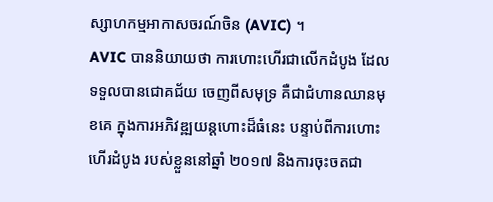ស្សាហកម្មអាកាសចរណ៍ចិន (AVIC) ។
AVIC បាននិយាយថា ការហោះហើរជាលើកដំបូង ដែលទទួលបានជោគជ័យ ចេញពីសមុទ្រ គឺជាជំហានឈានមុខគេ ក្នុងការអភិវឌ្ឍយន្ដហោះដ៏ធំនេះ បន្ទាប់ពីការហោះហើរដំបូង របស់ខ្លួននៅឆ្នាំ ២០១៧ និងការចុះចតជា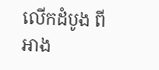លើកដំបូង ពីអាង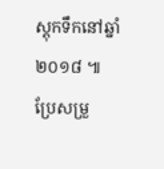ស្តុកទឹកនៅឆ្នាំ ២០១៨ ៕ ប្រែសម្រួ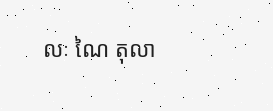លៈ ណៃ តុលា